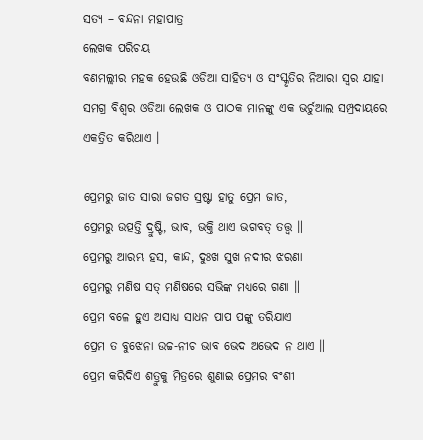ସତ୍ୟ – ବନ୍ଦନା ମହାପାତ୍ର
ଲେଖକ ପରିଚୟ
ବଣମଲ୍ଲୀର ମହକ ହେଉଛି ଓଡିଆ ସାହିତ୍ୟ ଓ ସଂସ୍କୃତିର ନିଆରା ସ୍ଵର ଯାହା ସମଗ୍ର ବିଶ୍ଵର ଓଡିଆ ଲେଖକ ଓ ପାଠକ ମାନଙ୍କୁ ଏକ ଭର୍ଚୁଆଲ ସମ୍ପ୍ରଦାୟରେ ଏକତ୍ରିତ କରିଥାଏ ।

ପ୍ରେମରୁ ଜାତ ସାରା ଜଗତ ସ୍ରଷ୍ଟା ହାତୁ ପ୍ରେମ ଜାତ,
ପ୍ରେମରୁ ଉତ୍ପତ୍ତି ଦ୍ରୁଷ୍ଟି, ଭାବ, ଭକ୍ତି ଥାଏ ଭଗବତ୍ ତତ୍ତ୍ଵ ॥
ପ୍ରେମରୁ ଆରମ୍ଭ ହସ, କାନ୍ଦ, ଦୁଃଖ ସୁଖ ନଦୀର ଝରଣା
ପ୍ରେମରୁ ମଣିଷ ସତ୍ ମଣିଷରେ ସଭିଙ୍କ ମଧ୍ୟରେ ଗଣା ॥
ପ୍ରେମ ବଳେ ହୁଏ ଅସାଧ୍ୟ ସାଧନ ପାପ ପଙ୍କୁ ତରିଯାଏ
ପ୍ରେମ ତ ବୁଝେନା ଉଚ୍ଚ-ନୀଚ ଭାବ ଭେଦ ଅଭେଦ ନ ଥାଏ ॥
ପ୍ରେମ କରିଦିଏ ଶତ୍ରୁକୁ ମିତ୍ରରେ ଶୁଣାଇ ପ୍ରେମର ବଂଶୀ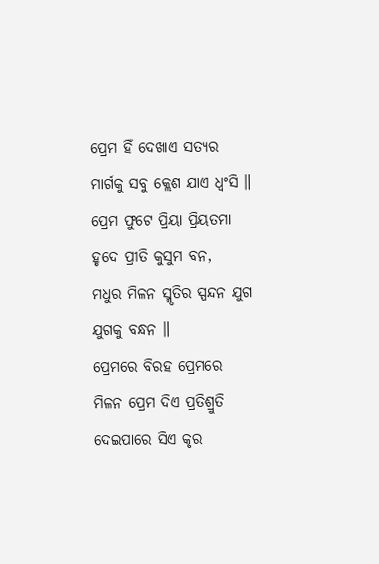ପ୍ରେମ ହିଁ ଦେଖାଏ ସତ୍ଯର ମାର୍ଗକୁ ସବୁ କ୍ଲେଶ ଯାଏ ଧ୍ବଂସି ॥
ପ୍ରେମ ଫୁଟେ ପ୍ରିୟା ପ୍ରିୟତମା ହୃଦେ ପ୍ରୀତି କୁସୁମ ବନ,
ମଧୁର ମିଳନ ସ୍ମୃତିର ସ୍ପନ୍ଦନ ଯୁଗ ଯୁଗକୁ ବନ୍ଧନ ॥
ପ୍ରେମରେ ବିରହ ପ୍ରେମରେ ମିଳନ ପ୍ରେମ ଦିଏ ପ୍ରତିଶ୍ରୁତି
ଦେଇପାରେ ସିଏ କୃର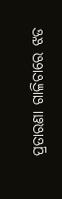ପ୍ରତାରଣା ଗାଳିଚାରେ ଝଡ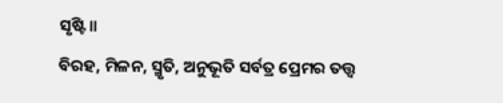ସୃଷ୍ଟି ॥
ବିରହ, ମିଳନ, ସ୍ମୃତି, ଅନୁଭୂତି ସର୍ବତ୍ର ପ୍ରେମର ତତ୍ତ୍ଵ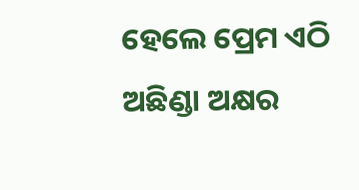ହେଲେ ପ୍ରେମ ଏଠି ଅଛିଣ୍ଡା ଅକ୍ଷର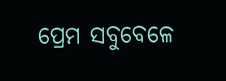ପ୍ରେମ ସବୁବେଳେ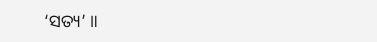‘ସତ୍ୟ’ ॥